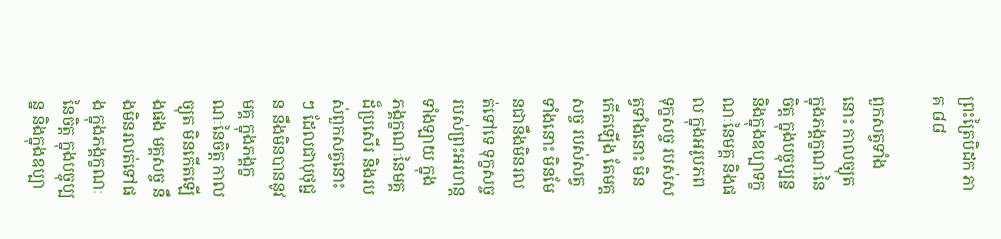ព្រះត្រៃបិដក ភាគ ៨៨

ពួកសត្វទាំងនោះ កាលច្យុត ក្នុងភង្គក្ខណៈនៃចិត្ត ក្នុងបច្ចុប្បន្ន និងក្នុងឧប្បាទក្ខណៈនៃមគ្គ និងផល ក្នុងអរូបភព ទុក្ខសច្ច របស់សត្វទាំងនោះ មិនកើតឡើង តែមគ្គសច្ច របស់សត្វទាំងនោះ មិនមែនជានឹងមិនរលត់ទៅទេ ទុក្ខសច្ច របស់ព្រះអរហន្តទាំងឡាយ ក្នុងភង្គក្ខណៈនៃមគ្គដ៏ប្រសើរ និងរបស់ពួកសត្វនោះៗ ដែលជាបុថុជ្ជន នឹងមិនបាននូវមគ្គ ក្នុងភង្គក្ខណៈនៃចិត្ត កាលច្យុត មិនកើតឡើងផង មគ្គសច្ច នឹងមិនរលត់ទៅផង ក្នុងភង្គក្ខណៈនៃចិត្ត ក្នុងបច្ចុប្បន្ន និងក្នុងឧប្បា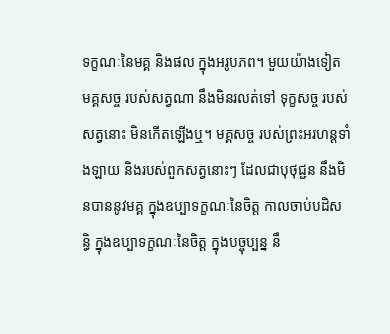ទក្ខណៈនៃមគ្គ និងផល ក្នុងអរូបភព។ មួយយ៉ាងទៀត មគ្គសច្ច របស់សត្វណា នឹងមិនរលត់ទៅ ទុក្ខសច្ច របស់សត្វនោះ មិនកើតឡើងឬ។ មគ្គសច្ច របស់ព្រះអរហន្តទាំងឡាយ និងរបស់ពួកសត្វនោះៗ ដែលជាបុថុជ្ជន នឹងមិនបាននូវមគ្គ ក្នុងឧប្បាទក្ខណៈនៃចិត្ត កាលចាប់បដិសន្ធិ ក្នុងឧប្បាទក្ខណៈនៃចិត្ត ក្នុងបច្ចុប្បន្ន នឹ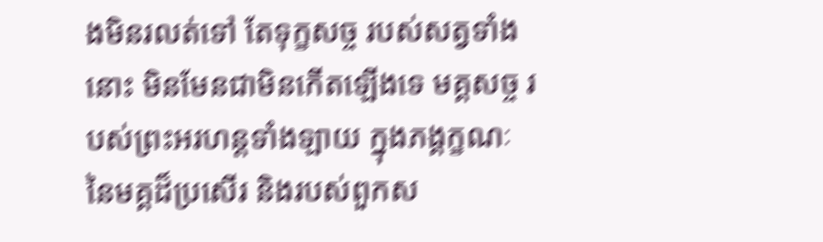ងមិនរលត់ទៅ តែទុក្ខសច្ច របស់សត្វទាំងនោះ មិនមែនជាមិនកើតឡើងទេ មគ្គសច្ច របស់ព្រះអរហន្តទាំងឡាយ ក្នុងភង្គក្ខណៈនៃមគ្គដ៏ប្រសើរ និងរបស់ពួកស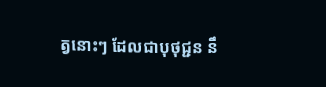ត្វនោះៗ ដែលជាបុថុជ្ជន នឹ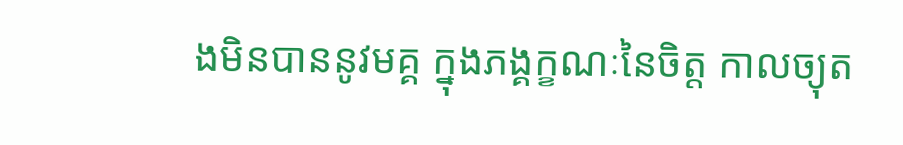ងមិនបាននូវមគ្គ ក្នុងភង្គក្ខណៈនៃចិត្ត កាលច្យុត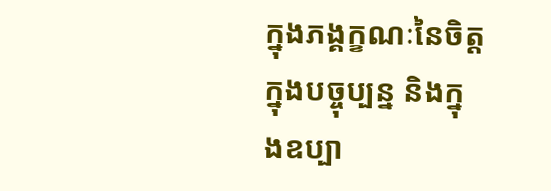ក្នុងភង្គក្ខណៈនៃចិត្ត ក្នុងបច្ចុប្បន្ន និងក្នុងឧប្បា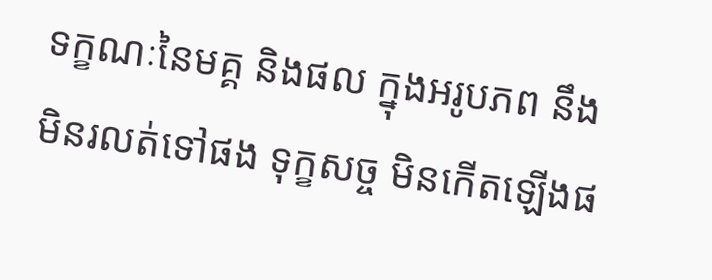ទក្ខណៈនៃមគ្គ និងផល ក្នុងអរូបភព នឹងមិនរលត់ទៅផង ទុក្ខសច្ច មិនកើតឡើងផ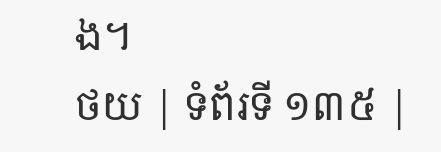ង។
ថយ | ទំព័រទី ១៣៥ |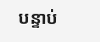បន្ទាប់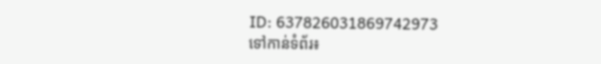ID: 637826031869742973
ទៅកាន់ទំព័រ៖